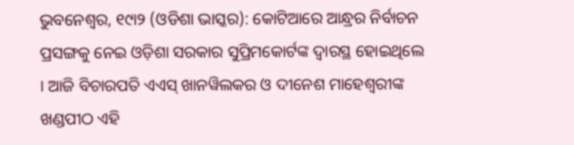ଭୁବନେଶ୍ୱର, ୧୯ା୨ (ଓଡିଶା ଭାସ୍କର): କୋଟିଆରେ ଆନ୍ଧ୍ରର ନିର୍ବାଚନ ପ୍ରସଙ୍ଗକୁ ନେଇ ଓଡ଼ିଶା ସରକାର ସୁପ୍ରିମକୋର୍ଟଙ୍କ ଦ୍ୱାରସ୍ଥ ହୋଇଥିଲେ । ଆଜି ବିଚାରପତି ଏଏସ୍ ଖାନୱିଲକର ଓ ଦୀନେଶ ମାହେଶ୍ୱରୀଙ୍କ ଖଣ୍ଡପୀଠ ଏହି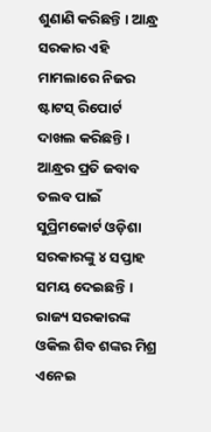ଶୁଣାଣି କରିଛନ୍ତି । ଆନ୍ଧ୍ର ସରକାର ଏହି ମାମଲାରେ ନିଜର ଷ୍ଟାଟସ୍ ରିପୋର୍ଟ ଦାଖଲ କରିଛନ୍ତି । ଆନ୍ଧ୍ରର ପ୍ରତି ଜବାବ ତଲବ ପାଇଁ ସୁପ୍ରିମକୋର୍ଟ ଓଡ଼ିଶା ସରକାରଙ୍କୁ ୪ ସପ୍ତାହ ସମୟ ଦେଇଛନ୍ତି । ରାଜ୍ୟ ସରକାରଙ୍କ ଓକିଲ ଶିବ ଶଙ୍କର ମିଶ୍ର ଏନେଇ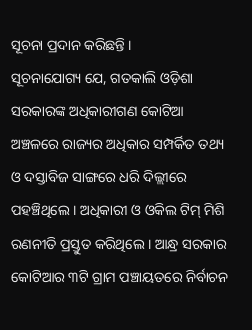ସୂଚନା ପ୍ରଦାନ କରିଛନ୍ତି ।
ସୂଚନାଯୋଗ୍ୟ ଯେ, ଗତକାଲି ଓଡ଼ିଶା ସରକାରଙ୍କ ଅଧିକାରୀଗଣ କୋଟିଆ ଅଞ୍ଚଳରେ ରାଜ୍ୟର ଅଧିକାର ସମ୍ପର୍କିତ ତଥ୍ୟ ଓ ଦସ୍ତାବିଜ ସାଙ୍ଗରେ ଧରି ଦିଲ୍ଲୀରେ ପହଞ୍ଚିଥିଲେ । ଅଧିକାରୀ ଓ ଓକିଲ ଟିମ୍ ମିଶି ରଣନୀତି ପ୍ରସ୍ତୁତ କରିଥିଲେ । ଆନ୍ଧ୍ର ସରକାର କୋଟିଆର ୩ଟି ଗ୍ରାମ ପଞ୍ଚାୟତରେ ନିର୍ବାଚନ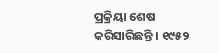ପ୍ରକ୍ରିୟା ଶେଷ କରିସାରିଛନ୍ତି । ୧୯୫୨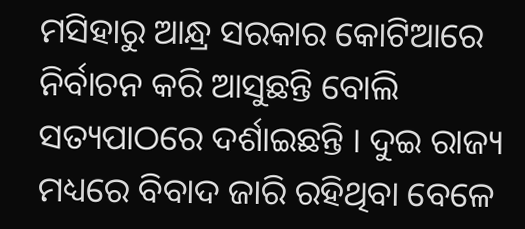ମସିହାରୁ ଆନ୍ଧ୍ର ସରକାର କୋଟିଆରେ ନିର୍ବାଚନ କରି ଆସୁଛନ୍ତି ବୋଲି ସତ୍ୟପାଠରେ ଦର୍ଶାଇଛନ୍ତି । ଦୁଇ ରାଜ୍ୟ ମଧ୍ୟରେ ବିବାଦ ଜାରି ରହିଥିବା ବେଳେ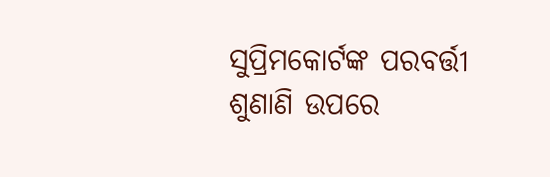ସୁପ୍ରିମକୋର୍ଟଙ୍କ ପରବର୍ତ୍ତୀ ଶୁଣାଣି ଉପରେ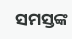ସମସ୍ତଙ୍କ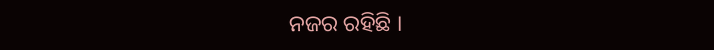ନଜର ରହିଛି ।